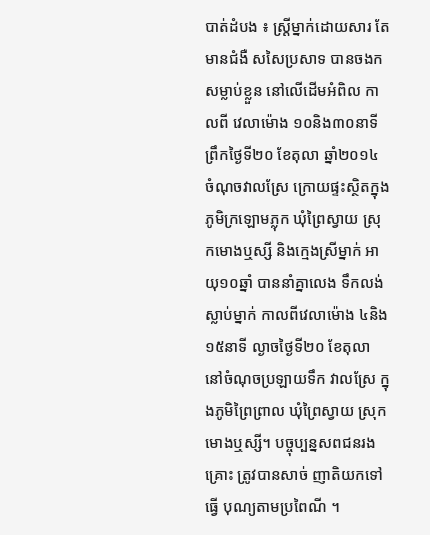បាត់ដំបង ៖ ស្រ្តីម្នាក់ដោយសារ តែមានជំងឺ សសៃប្រសាទ បានចងកសម្លាប់ខ្លួន នៅលើដើមអំពិល កាលពី វេលាម៉ោង ១០និង៣០នាទី ព្រឹកថ្ងៃទី២០ ខែតុលា ឆ្នាំ២០១៤ ចំណុចវាលស្រែ ក្រោយផ្ទះស្ថិតក្នុង ភូមិក្រឡោមភ្លុក ឃុំព្រៃស្វាយ ស្រុកមោងឬស្សី និងក្មេងស្រីម្នាក់ អាយុ១០ឆ្នាំ បាននាំគ្នាលេង ទឹកលង់ស្លាប់ម្នាក់ កាលពីវេលាម៉ោង ៤និង១៥នាទី ល្ងាចថ្ងៃទី២០ ខែតុលា នៅចំណុចប្រឡាយទឹក វាលស្រែ ក្នុងភូមិព្រៃព្រាល ឃុំព្រៃស្វាយ ស្រុកមោងឬស្សី។ បច្ចុប្បន្នសពជនរងគ្រោះ ត្រូវបានសាច់ ញាតិយកទៅធ្វើ បុណ្យតាមប្រពៃណី ។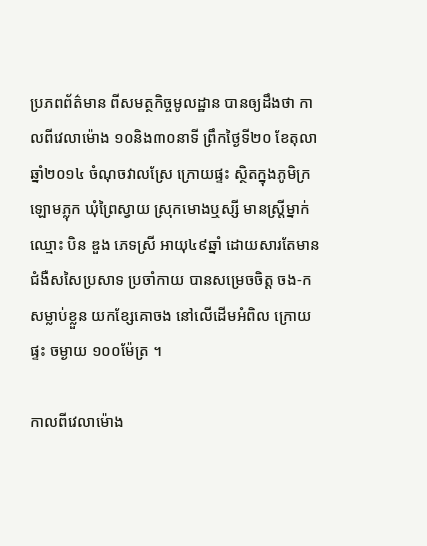ប្រភពព័ត៌មាន ពីសមត្ថកិច្ចមូលដ្ឋាន បានឲ្យដឹងថា កាលពីវេលាម៉ោង ១០និង៣០នាទី ព្រឹកថ្ងៃទី២០ ខែតុលា ឆ្នាំ២០១៤ ចំណុចវាលស្រែ ក្រោយផ្ទះ ស្ថិតក្នុងភូមិក្រឡោមភ្លុក ឃុំព្រៃស្វាយ ស្រុកមោងឬស្សី មានស្រ្តីម្នាក់ឈ្មោះ បិន ឌួង ភេទស្រី អាយុ៤៩ឆ្នាំ ដោយសារតែមាន ជំងឺសសៃប្រសាទ ប្រចាំកាយ បានសម្រេចចិត្ត ចង-កសម្លាប់ខ្លួន យកខ្សែគោចង នៅលើដើមអំពិល ក្រោយផ្ទះ ចម្ងាយ ១០០ម៉ែត្រ ។

កាលពីវេលាម៉ោង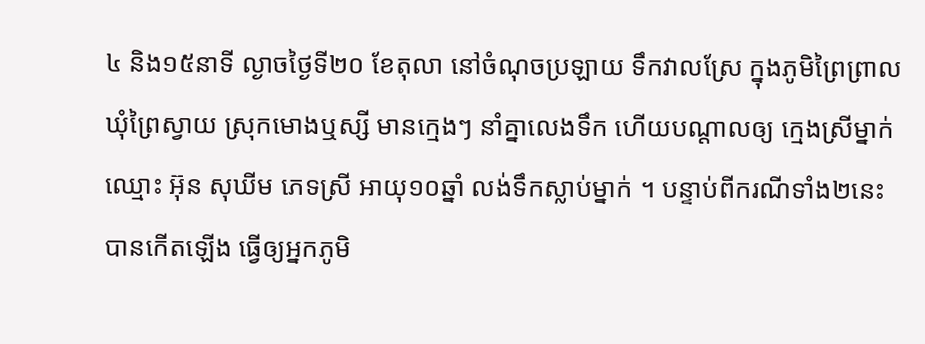៤ និង១៥នាទី ល្ងាចថ្ងៃទី២០ ខែតុលា នៅចំណុចប្រឡាយ ទឹកវាលស្រែ ក្នុងភូមិព្រៃព្រាល ឃុំព្រៃស្វាយ ស្រុកមោងឬស្សី មានក្មេងៗ នាំគ្នាលេងទឹក ហើយបណ្តាលឲ្យ ក្មេងស្រីម្នាក់ឈ្មោះ អ៊ុន សុឃីម ភេទស្រី អាយុ១០ឆ្នាំ លង់ទឹកស្លាប់ម្នាក់ ។ បន្ទាប់ពីករណីទាំង២នេះ បានកើតឡើង ធ្វើឲ្យអ្នកភូមិ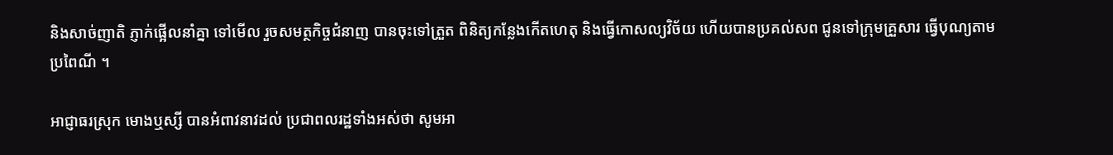និងសាច់ញាតិ ភ្ញាក់ផ្អើលនាំគ្នា ទៅមើល រួចសមត្ថកិច្ចជំនាញ បានចុះទៅត្រួត ពិនិត្យកន្លែងកើតហេតុ និងធ្វើកោសល្យវិច័យ ហើយបានប្រគល់សព ជូនទៅក្រុមគ្រួសារ ធ្វើបុណ្យតាមប្រពៃណី ។

អាជ្ញាធរស្រុក មោងឬស្សី បានអំពាវនាវដល់ ប្រជាពលរដ្ឋទាំងអស់ថា សូមអា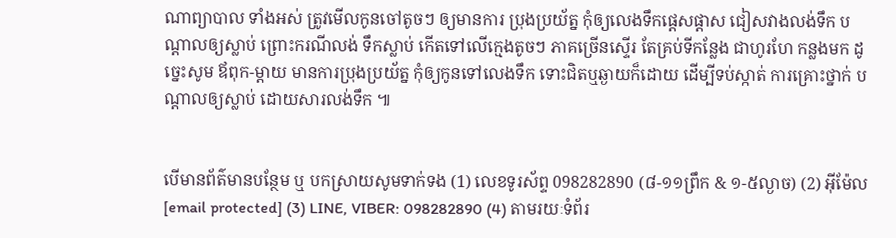ណាព្យាបាល ទាំងអស់ ត្រូវមើលកូនចៅតូចៗ ឲ្យមានការ ប្រុងប្រយ័ត្ន កុំឲ្យលេងទឹកផ្តេសផ្តាស ជៀសវាងលង់ទឹក បណ្តាលឲ្យស្លាប់ ព្រោះករណីលង់ ទឹកស្លាប់ កើតទៅលើក្មេងតូចៗ ភាគច្រើនស្ទើរ តែគ្រប់ទីកន្លែង ជាហូរហែ កន្លងមក ដូច្នេះសូម ឪពុក-ម្តាយ មានការប្រុងប្រយ័ត្ន កុំឲ្យកូនទៅលេងទឹក ទោះជិតឬឆ្ងាយក៏ដោយ ដើម្បីទប់ស្កាត់ ការគ្រោះថ្នាក់ បណ្តាលឲ្យស្លាប់ ដោយសារលង់ទឹក ៕


បើមានព័ត៌មានបន្ថែម ឬ បកស្រាយសូមទាក់ទង (1) លេខទូរស័ព្ទ 098282890 (៨-១១ព្រឹក & ១-៥ល្ងាច) (2) អ៊ីម៉ែល [email protected] (3) LINE, VIBER: 098282890 (4) តាមរយៈទំព័រ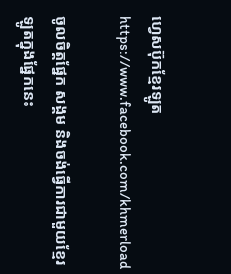ហ្វេសប៊ុកខ្មែរឡូត https://www.facebook.com/khmerload

ចូលចិត្តផ្នែក សង្គម និងចង់ធ្វើការជាមួយខ្មែរឡូតក្នុងផ្នែកនេះ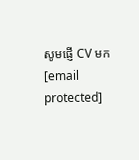សូមផ្ញើ CV មក [email protected]